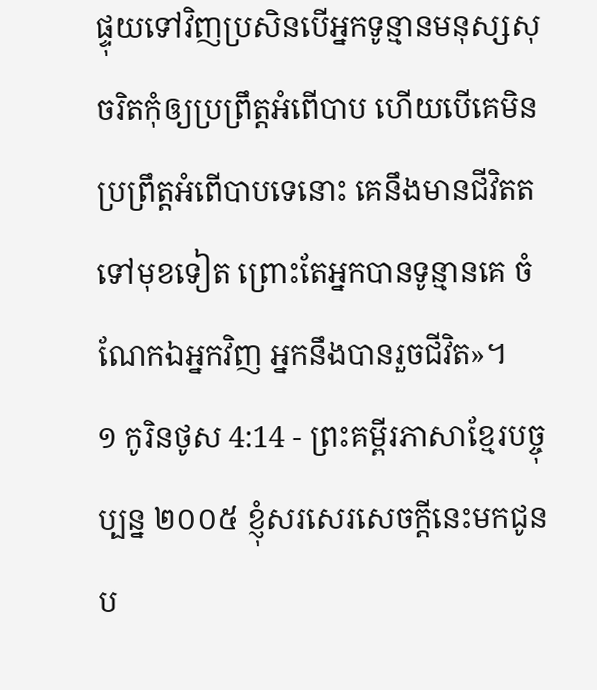ផ្ទុយទៅវិញប្រសិនបើអ្នកទូន្មានមនុស្សសុចរិតកុំឲ្យប្រព្រឹត្តអំពើបាប ហើយបើគេមិនប្រព្រឹត្តអំពើបាបទេនោះ គេនឹងមានជីវិតតទៅមុខទៀត ព្រោះតែអ្នកបានទូន្មានគេ ចំណែកឯអ្នកវិញ អ្នកនឹងបានរួចជីវិត»។
១ កូរិនថូស 4:14 - ព្រះគម្ពីរភាសាខ្មែរបច្ចុប្បន្ន ២០០៥ ខ្ញុំសរសេរសេចក្ដីនេះមកជូនប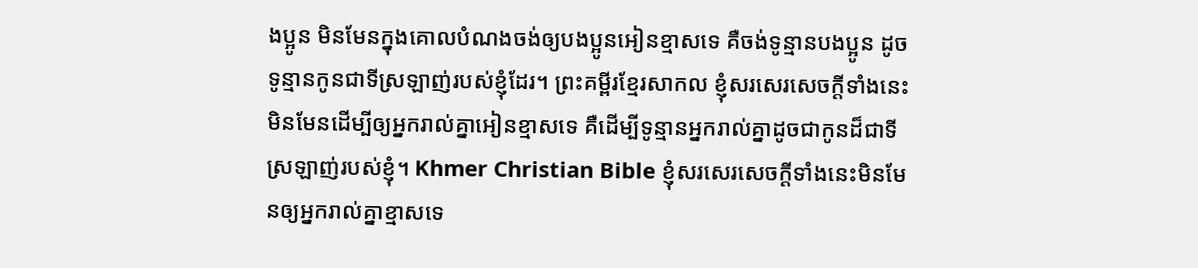ងប្អូន មិនមែនក្នុងគោលបំណងចង់ឲ្យបងប្អូនអៀនខ្មាសទេ គឺចង់ទូន្មានបងប្អូន ដូចទូន្មានកូនជាទីស្រឡាញ់របស់ខ្ញុំដែរ។ ព្រះគម្ពីរខ្មែរសាកល ខ្ញុំសរសេរសេចក្ដីទាំងនេះ មិនមែនដើម្បីឲ្យអ្នករាល់គ្នាអៀនខ្មាសទេ គឺដើម្បីទូន្មានអ្នករាល់គ្នាដូចជាកូនដ៏ជាទីស្រឡាញ់របស់ខ្ញុំ។ Khmer Christian Bible ខ្ញុំសរសេរសេចក្ដីទាំងនេះមិនមែនឲ្យអ្នករាល់គ្នាខ្មាសទេ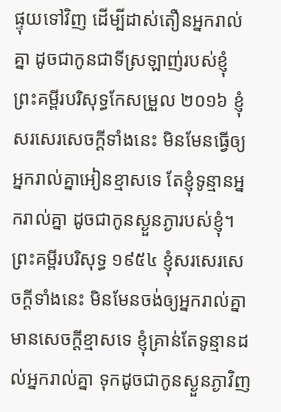ផ្ទុយទៅវិញ ដើម្បីដាស់តឿនអ្នករាល់គ្នា ដូចជាកូនជាទីស្រឡាញ់របស់ខ្ញុំ ព្រះគម្ពីរបរិសុទ្ធកែសម្រួល ២០១៦ ខ្ញុំសរសេរសេចក្តីទាំងនេះ មិនមែនធ្វើឲ្យអ្នករាល់គ្នាអៀនខ្មាសទេ តែខ្ញុំទូន្មានអ្នករាល់គ្នា ដូចជាកូនស្ងួនភ្ងារបស់ខ្ញុំ។ ព្រះគម្ពីរបរិសុទ្ធ ១៩៥៤ ខ្ញុំសរសេរសេចក្ដីទាំងនេះ មិនមែនចង់ឲ្យអ្នករាល់គ្នាមានសេចក្ដីខ្មាសទេ ខ្ញុំគ្រាន់តែទូន្មានដល់អ្នករាល់គ្នា ទុកដូចជាកូនស្ងួនភ្ងាវិញ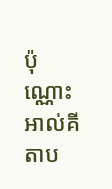ប៉ុណ្ណោះ អាល់គីតាប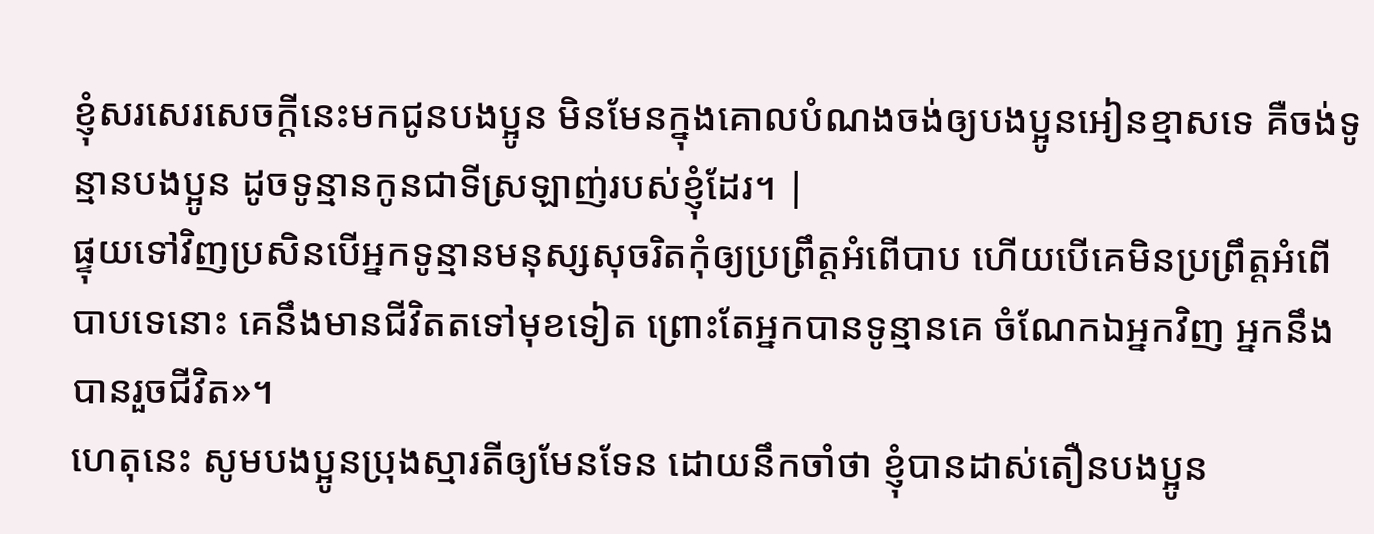ខ្ញុំសរសេរសេចក្ដីនេះមកជូនបងប្អូន មិនមែនក្នុងគោលបំណងចង់ឲ្យបងប្អូនអៀនខ្មាសទេ គឺចង់ទូន្មានបងប្អូន ដូចទូន្មានកូនជាទីស្រឡាញ់របស់ខ្ញុំដែរ។ |
ផ្ទុយទៅវិញប្រសិនបើអ្នកទូន្មានមនុស្សសុចរិតកុំឲ្យប្រព្រឹត្តអំពើបាប ហើយបើគេមិនប្រព្រឹត្តអំពើបាបទេនោះ គេនឹងមានជីវិតតទៅមុខទៀត ព្រោះតែអ្នកបានទូន្មានគេ ចំណែកឯអ្នកវិញ អ្នកនឹងបានរួចជីវិត»។
ហេតុនេះ សូមបងប្អូនប្រុងស្មារតីឲ្យមែនទែន ដោយនឹកចាំថា ខ្ញុំបានដាស់តឿនបងប្អូន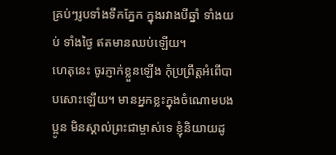គ្រប់ៗរូបទាំងទឹកភ្នែក ក្នុងរវាងបីឆ្នាំ ទាំងយប់ ទាំងថ្ងៃ ឥតមានឈប់ឡើយ។
ហេតុនេះ ចូរភ្ញាក់ខ្លួនឡើង កុំប្រព្រឹត្តអំពើបាបសោះឡើយ។ មានអ្នកខ្លះក្នុងចំណោមបងប្អូន មិនស្គាល់ព្រះជាម្ចាស់ទេ ខ្ញុំនិយាយដូ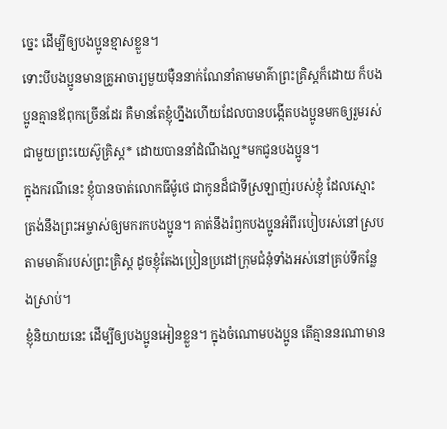ច្នេះ ដើម្បីឲ្យបងប្អូនខ្មាសខ្លួន។
ទោះបីបងប្អូនមានគ្រូអាចារ្យមួយម៉ឺននាក់ណែនាំតាមមាគ៌ាព្រះគ្រិស្តក៏ដោយ ក៏បងប្អូនគ្មានឪពុកច្រើនដែរ គឺមានតែខ្ញុំហ្នឹងហើយដែលបានបង្កើតបងប្អូនមកឲ្យរួមរស់ជាមួយព្រះយេស៊ូគ្រិស្ត* ដោយបាននាំដំណឹងល្អ*មកជូនបងប្អូន។
ក្នុងករណីនេះ ខ្ញុំបានចាត់លោកធីម៉ូថេ ជាកូនដ៏ជាទីស្រឡាញ់របស់ខ្ញុំ ដែលស្មោះត្រង់នឹងព្រះអម្ចាស់ឲ្យមករកបងប្អូន។ គាត់នឹងរំឭកបងប្អូនអំពីរបៀបរស់នៅស្របតាមមាគ៌ារបស់ព្រះគ្រិស្ត ដូចខ្ញុំតែងប្រៀនប្រដៅក្រុមជំនុំទាំងអស់នៅគ្រប់ទីកន្លែងស្រាប់។
ខ្ញុំនិយាយនេះ ដើម្បីឲ្យបងប្អូនអៀនខ្លួន។ ក្នុងចំណោមបងប្អូន តើគ្មាននរណាមាន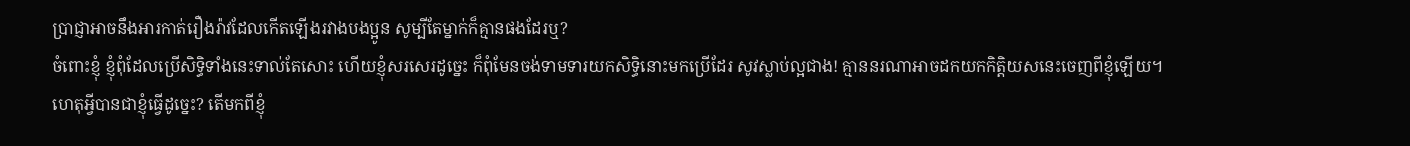ប្រាជ្ញាអាចនឹងអារកាត់រឿងរ៉ាវដែលកើតឡើងរវាងបងប្អូន សូម្បីតែម្នាក់ក៏គ្មានផងដែរឬ?
ចំពោះខ្ញុំ ខ្ញុំពុំដែលប្រើសិទ្ធិទាំងនេះទាល់តែសោះ ហើយខ្ញុំសរសេរដូច្នេះ ក៏ពុំមែនចង់ទាមទារយកសិទ្ធិនោះមកប្រើដែរ សូវស្លាប់ល្អជាង! គ្មាននរណាអាចដកយកកិត្តិយសនេះចេញពីខ្ញុំឡើយ។
ហេតុអ្វីបានជាខ្ញុំធ្វើដូច្នេះ? តើមកពីខ្ញុំ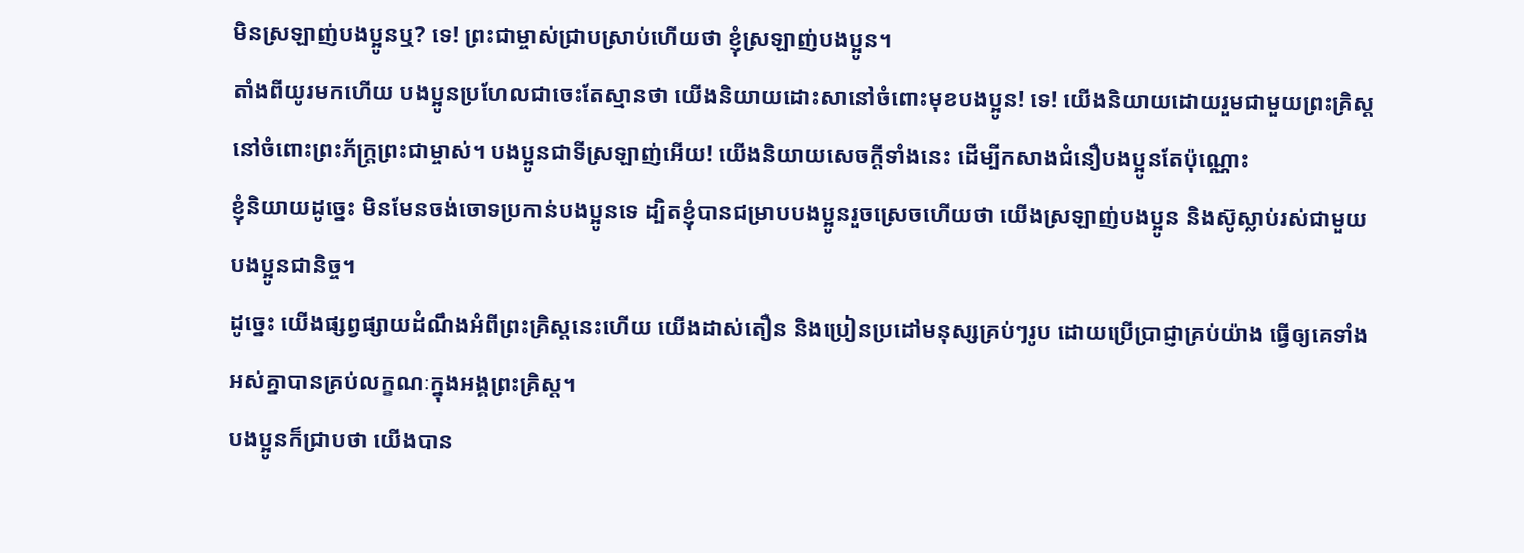មិនស្រឡាញ់បងប្អូនឬ? ទេ! ព្រះជាម្ចាស់ជ្រាបស្រាប់ហើយថា ខ្ញុំស្រឡាញ់បងប្អូន។
តាំងពីយូរមកហើយ បងប្អូនប្រហែលជាចេះតែស្មានថា យើងនិយាយដោះសានៅចំពោះមុខបងប្អូន! ទេ! យើងនិយាយដោយរួមជាមួយព្រះគ្រិស្ត នៅចំពោះព្រះភ័ក្ត្រព្រះជាម្ចាស់។ បងប្អូនជាទីស្រឡាញ់អើយ! យើងនិយាយសេចក្ដីទាំងនេះ ដើម្បីកសាងជំនឿបងប្អូនតែប៉ុណ្ណោះ
ខ្ញុំនិយាយដូច្នេះ មិនមែនចង់ចោទប្រកាន់បងប្អូនទេ ដ្បិតខ្ញុំបានជម្រាបបងប្អូនរួចស្រេចហើយថា យើងស្រឡាញ់បងប្អូន និងស៊ូស្លាប់រស់ជាមួយបងប្អូនជានិច្ច។
ដូច្នេះ យើងផ្សព្វផ្សាយដំណឹងអំពីព្រះគ្រិស្តនេះហើយ យើងដាស់តឿន និងប្រៀនប្រដៅមនុស្សគ្រប់ៗរូប ដោយប្រើប្រាជ្ញាគ្រប់យ៉ាង ធ្វើឲ្យគេទាំងអស់គ្នាបានគ្រប់លក្ខណៈក្នុងអង្គព្រះគ្រិស្ត។
បងប្អូនក៏ជ្រាបថា យើងបាន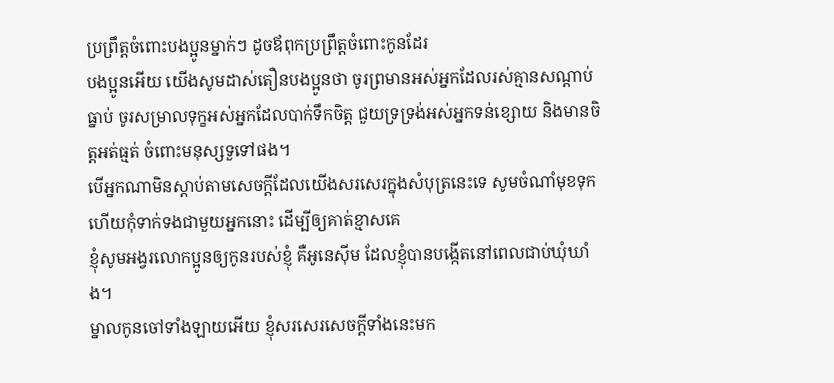ប្រព្រឹត្តចំពោះបងប្អូនម្នាក់ៗ ដូចឪពុកប្រព្រឹត្តចំពោះកូនដែរ
បងប្អូនអើយ យើងសូមដាស់តឿនបងប្អូនថា ចូរព្រមានអស់អ្នកដែលរស់គ្មានសណ្ដាប់ធ្នាប់ ចូរសម្រាលទុក្ខអស់អ្នកដែលបាក់ទឹកចិត្ត ជួយទ្រទ្រង់អស់អ្នកទន់ខ្សោយ និងមានចិត្តអត់ធ្មត់ ចំពោះមនុស្សទួទៅផង។
បើអ្នកណាមិនស្ដាប់តាមសេចក្ដីដែលយើងសរសេរក្នុងសំបុត្រនេះទេ សូមចំណាំមុខទុក ហើយកុំទាក់ទងជាមួយអ្នកនោះ ដើម្បីឲ្យគាត់ខ្មាសគេ
ខ្ញុំសូមអង្វរលោកប្អូនឲ្យកូនរបស់ខ្ញុំ គឺអូនេស៊ីម ដែលខ្ញុំបានបង្កើតនៅពេលជាប់ឃុំឃាំង។
ម្នាលកូនចៅទាំងឡាយអើយ ខ្ញុំសរសេរសេចក្ដីទាំងនេះមក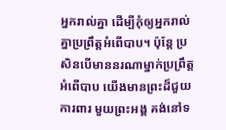អ្នករាល់គ្នា ដើម្បីកុំឲ្យអ្នករាល់គ្នាប្រព្រឹត្តអំពើបាប។ ប៉ុន្តែ ប្រសិនបើមាននរណាម្នាក់ប្រព្រឹត្តអំពើបាប យើងមានព្រះដ៏ជួយការពារ មួយព្រះអង្គ គង់នៅទ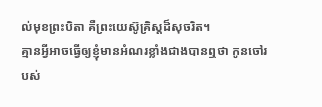ល់មុខព្រះបិតា គឺព្រះយេស៊ូគ្រិស្តដ៏សុចរិត។
គ្មានអ្វីអាចធ្វើឲ្យខ្ញុំមានអំណរខ្លាំងជាងបានឮថា កូនចៅរបស់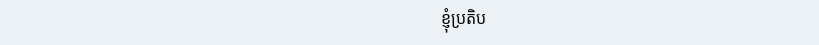ខ្ញុំប្រតិប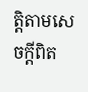ត្តិតាមសេចក្ដីពិត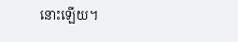នោះឡើយ។